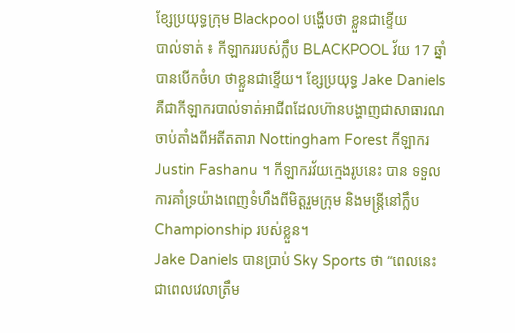ខ្សែប្រយុទ្ធក្រុម Blackpool បង្ហើបថា ខ្លួនជាខ្ទើយ
បាល់ទាត់ ៖ កីឡាកររបស់ក្លឹប BLACKPOOL វ័យ 17 ឆ្នាំ បានបើកចំហ ថាខ្លួនជាខ្ទើយ។ ខ្សែប្រយុទ្ធ Jake Daniels គឺជាកីឡាករបាល់ទាត់អាជីពដែលហ៊ានបង្ហាញជាសាធារណ ចាប់តាំងពីអតីតតារា Nottingham Forest កីឡាករ Justin Fashanu ។ កីឡាករវ័យក្មេងរូបនេះ បាន ទទួលការគាំទ្រយ៉ាងពេញទំហឹងពីមិត្តរួមក្រុម និងមន្ត្រីនៅក្លឹប Championship របស់ខ្លួន។
Jake Daniels បានប្រាប់ Sky Sports ថា “ពេលនេះជាពេលវេលាត្រឹម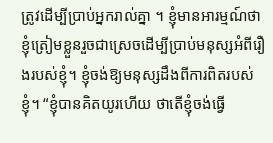ត្រូវដើម្បីបា្រប់អ្នករាល់គ្នា ។ ខ្ញុំមានអារម្មណ៍ថា ខ្ញុំត្រៀមខ្លួនរួចជាស្រេចដើម្បីប្រាប់មនុស្សអំពីរឿងរបស់ខ្ញុំ។ ខ្ញុំចង់ឱ្យមនុស្សដឹងពីការពិតរបស់ខ្ញុំ។ “ខ្ញុំបានគិតយូរហើយ ថាតើខ្ញុំចង់ធ្វើ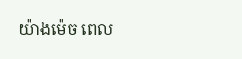យ៉ាងម៉េច ពេល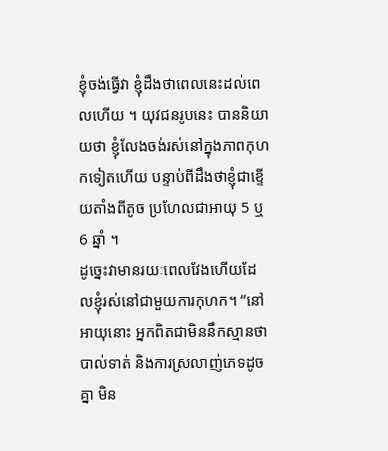ខ្ញុំចង់ធ្វើវា ខ្ញុំដឹងថាពេលនេះដល់ពេលហើយ ។ យុវជនរូបនេះ បាននិយាយថា ខ្ញុំលែងចង់រស់នៅក្នុងភាពកុហកទៀតហើយ បន្ទាប់ពីដឹងថាខ្ញុំជាខ្ទើយតាំងពីតូច ប្រហែលជាអាយុ 5 ឬ 6 ឆ្នាំ ។
ដូច្នេះវាមានរយៈពេលវែងហើយដែលខ្ញុំរស់នៅជាមួយការកុហក។ “នៅអាយុនោះ អ្នកពិតជាមិននឹកស្មានថា បាល់ទាត់ និងការស្រលាញ់ភេទដូចគ្នា មិន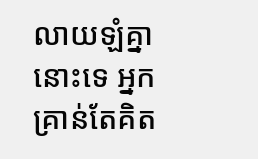លាយឡំគ្នានោះទេ អ្នកគ្រាន់តែគិត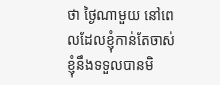ថា ថ្ងៃណាមួយ នៅពេលដែលខ្ញុំកាន់តែចាស់ ខ្ញុំនឹងទទួលបានមិ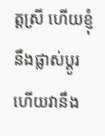ត្តស្រី ហើយខ្ញុំនឹងផ្លាស់ប្តូរ ហើយវានឹង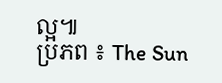ល្អ៕
ប្រភព ៖ The Sun